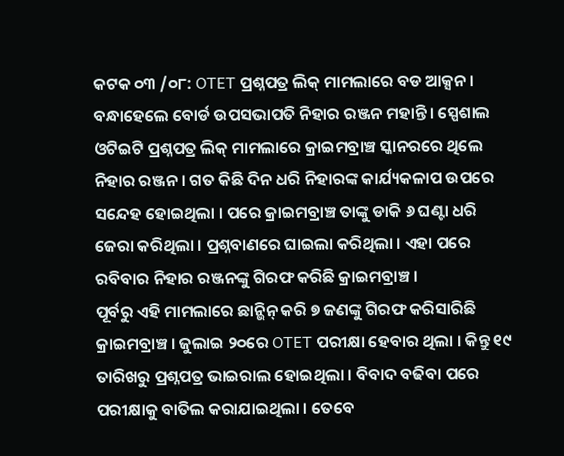କଟକ ୦୩ /୦୮: OTET ପ୍ରଶ୍ନପତ୍ର ଲିକ୍ ମାମଲାରେ ବଡ ଆକ୍ସନ । ବନ୍ଧାହେଲେ ବୋର୍ଡ ଉପସଭାପତି ନିହାର ରଞ୍ଜନ ମହାନ୍ତି । ସ୍ପେଶାଲ ଓଟିଇଟି ପ୍ରଶ୍ନପତ୍ର ଲିକ୍ ମାମଲାରେ କ୍ରାଇମବ୍ରାଞ୍ଚ ସ୍କାନରରେ ଥିଲେ ନିହାର ରଞ୍ଜନ । ଗତ କିଛି ଦିନ ଧରି ନିହାରଙ୍କ କାର୍ଯ୍ୟକଳାପ ଉପରେ ସନ୍ଦେହ ହୋଇଥିଲା । ପରେ କ୍ରାଇମବ୍ରାଞ୍ଚ ତାଙ୍କୁ ଡାକି ୬ ଘଣ୍ଟା ଧରି ଜେରା କରିଥିଲା । ପ୍ରଶ୍ନବାଣରେ ଘାଇଲା କରିଥିଲା । ଏହା ପରେ ରବିବାର ନିହାର ରଞ୍ଜନଙ୍କୁ ଗିରଫ କରିଛି କ୍ରାଇମବ୍ରାଞ୍ଚ ।
ପୂର୍ବରୁ ଏହି ମାମଲାରେ ଛାନ୍ଭିନ୍ କରି ୭ ଜଣଙ୍କୁ ଗିରଫ କରିସାରିଛି କ୍ରାଇମବ୍ରାଞ୍ଚ । ଜୁଲାଇ ୨୦ରେ OTET ପରୀକ୍ଷା ହେବାର ଥିଲା । କିନ୍ତୁ ୧୯ ତାରିଖରୁ ପ୍ରଶ୍ନପତ୍ର ଭାଇରାଲ ହୋଇଥିଲା । ବିବାଦ ବଢିବା ପରେ ପରୀକ୍ଷାକୁ ବାତିଲ କରାଯାଇଥିଲା । ତେବେ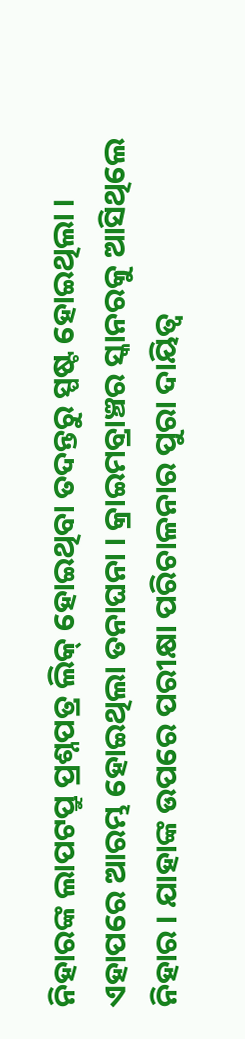ନିହାରଙ୍କ ଲାପଟପ୍ରୁ ପ୍ରଶ୍ନପତ୍ର ଲିକ୍ ହୋଇଥିବା ତଦନ୍ତରୁ ସ୍ପଷ୍ଟ ହୋଇଥିଲା । ଏହାପରେ ଆରମ୍ଭ ହୋଇଥିଲା ତନାଘନା । କ୍ରାଇମବ୍ରାଞ୍ଚର ସ୍କାନରକୁ ଆସିଥିଲେ ନିହାର । ଯାହାଙ୍କ ଉପରେ ପରୀକ୍ଷା ପରିଚାଳନାର ପୁରା ଦାୟିତ୍ବ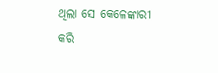ଥିଲା ସେ କେଳେଙ୍କାରୀ କରି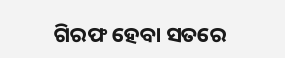ଗିରଫ ହେବା ସତରେ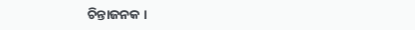ଚିନ୍ତାଜନକ ।